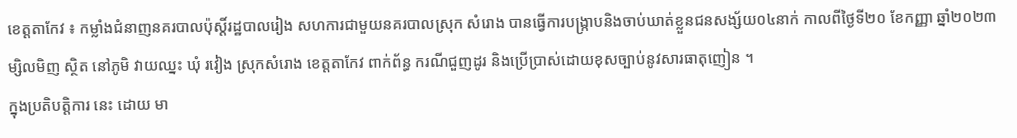ខេត្តតាកែវ ៖ កម្លាំងជំនាញនគរបាលប៉ុស្ដិ៍រដ្ឋបាលរៀង សហការជាមួយនគរបាលស្រុក សំរោង បានធ្វេីការបង្ក្រាបនិងចាប់ឃាត់ខ្លួនជនសង្ស័យ០៤នាក់ កាលពីថ្ងៃទី២០ ខែកញ្ញា ឆ្នាំ២០២៣ម្សិលមិញ ស្ថិត នៅភូមិ វាយឈ្នះ ឃុំ រវៀង ស្រុកសំរោង ខេត្តតាកែវ ពាក់ព័ន្ធ ករណីជួញដូរ និងប្រេីប្រាស់ដោយខុសច្បាប់នូវសារធាតុញៀន ។
ក្នុងប្រតិបត្តិការ នេះ ដោយ មា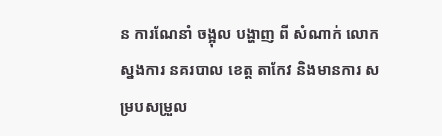ន ការណែនាំ ចង្អុល បង្ហាញ ពី សំណាក់ លោក ស្នងការ នគរបាល ខេត្ត តាកែវ និងមានការ សម្របសម្រួល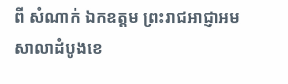ពី សំណាក់ ឯកឧត្ដម ព្រះរាជអាជ្ញាអមសាលាដំបូងខេ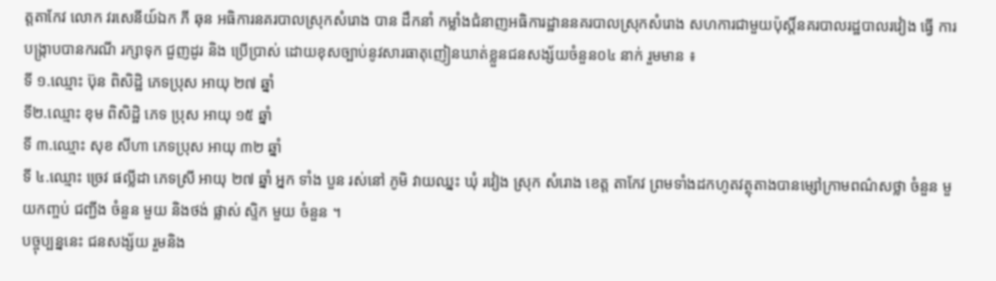ត្តតាកែវ លោក វរសេនីយ៍ឯក ភី ឆុន អធិការនគរបាលស្រុកសំរោង បាន ដឹកនាំ កម្លាំងជំនាញអធិការដ្ឋាននគរបាលស្រុកសំរោង សហការជាមួយប៉ុស្តិ៍នគរបាលរដ្ឋបាលរវៀង ធ្វើ ការបង្ក្រាបបានករណី រក្សាទុក ជួញដូរ និង ប្រេីប្រាស់ ដោយខុសច្បាប់នូវសារធាតុញៀនឃាត់ខ្លួនជនសង្ស័យចំនួន០៤ នាក់ រួមមាន ៖
ទី ១.ឈ្មោះ ប៊ុន ពិសិដ្ឋិ ភេទប្រុស អាយុ ២៧ ឆ្នាំ
ទី២.ឈ្មោះ ខុម ពិសិដ្ឋិ ភេទ ប្រុស អាយុ ១៥ ឆ្នាំ
ទី ៣.ឈ្មោះ សុខ សីហា ភេទប្រុស អាយុ ៣២ ឆ្នាំ
ទី ៤.ឈ្មោះ ច្រេវ ផល្លីដា ភេទស្រី អាយុ ២៧ ឆ្នាំ អ្នក ទាំង បួន រស់នៅ ភូមិ វាយឈ្នះ ឃុំ រវៀង ស្រុក សំរោង ខេត្ត តាកែវ ព្រមទាំងដកហូតវត្ថុតាងបានម្សៅក្រាមពណ៌សថ្លា ចំនួន មួយកញ្ចប់ ជញ្ជីង ចំនួន មួយ និងថង់ ផ្លាស់ ស្ទិក មួយ ចំនួន ។
បច្ចុប្បន្ននេះ ជនសង្ស័យ រួមនិង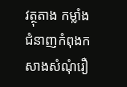វត្ថុតាង កម្លាំងជំនាញកំពុងកសាងសំណុំរឿ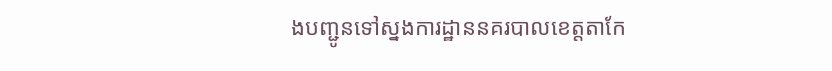ងបញ្ជូនទៅស្នងការដ្ឋាននគរបាលខេត្តតាកែ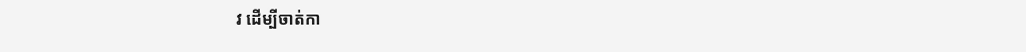វ ដើម្បីចាត់កា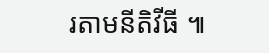រតាមនីតិវីធី ៕